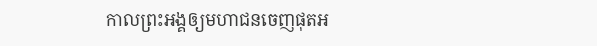កាលព្រះអង្គឲ្យមហាជនចេញផុតអ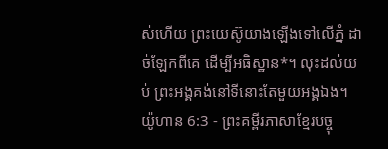ស់ហើយ ព្រះយេស៊ូយាងឡើងទៅលើភ្នំ ដាច់ឡែកពីគេ ដើម្បីអធិស្ឋាន*។ លុះដល់យប់ ព្រះអង្គគង់នៅទីនោះតែមួយអង្គឯង។
យ៉ូហាន 6:3 - ព្រះគម្ពីរភាសាខ្មែរបច្ចុ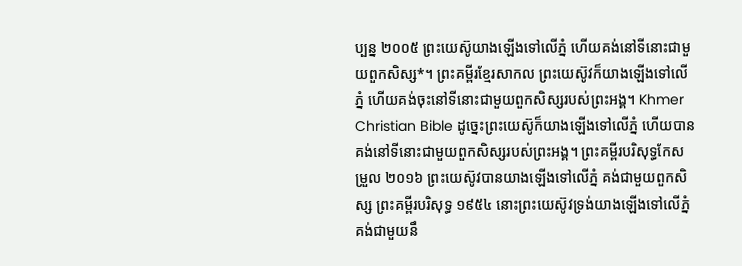ប្បន្ន ២០០៥ ព្រះយេស៊ូយាងឡើងទៅលើភ្នំ ហើយគង់នៅទីនោះជាមួយពួកសិស្ស*។ ព្រះគម្ពីរខ្មែរសាកល ព្រះយេស៊ូវក៏យាងឡើងទៅលើភ្នំ ហើយគង់ចុះនៅទីនោះជាមួយពួកសិស្សរបស់ព្រះអង្គ។ Khmer Christian Bible ដូច្នេះព្រះយេស៊ូក៏យាងឡើងទៅលើភ្នំ ហើយបានគង់នៅទីនោះជាមួយពួកសិស្សរបស់ព្រះអង្គ។ ព្រះគម្ពីរបរិសុទ្ធកែសម្រួល ២០១៦ ព្រះយេស៊ូវបានយាងឡើងទៅលើភ្នំ គង់ជាមួយពួកសិស្ស ព្រះគម្ពីរបរិសុទ្ធ ១៩៥៤ នោះព្រះយេស៊ូវទ្រង់យាងឡើងទៅលើភ្នំ គង់ជាមួយនឹ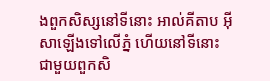ងពួកសិស្សនៅទីនោះ អាល់គីតាប អ៊ីសាឡើងទៅលើភ្នំ ហើយនៅទីនោះជាមួយពួកសិ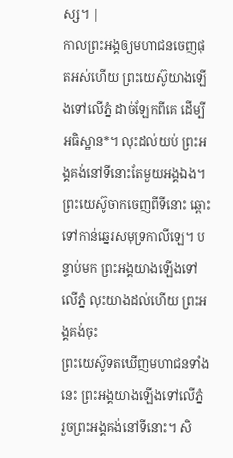ស្ស។ |
កាលព្រះអង្គឲ្យមហាជនចេញផុតអស់ហើយ ព្រះយេស៊ូយាងឡើងទៅលើភ្នំ ដាច់ឡែកពីគេ ដើម្បីអធិស្ឋាន*។ លុះដល់យប់ ព្រះអង្គគង់នៅទីនោះតែមួយអង្គឯង។
ព្រះយេស៊ូចាកចេញពីទីនោះ ឆ្ពោះទៅកាន់ឆ្នេរសមុទ្រកាលីឡេ។ បន្ទាប់មក ព្រះអង្គយាងឡើងទៅលើភ្នំ លុះយាងដល់ហើយ ព្រះអង្គគង់ចុះ
ព្រះយេស៊ូទតឃើញមហាជនទាំងនេះ ព្រះអង្គយាងឡើងទៅលើភ្នំ រួចព្រះអង្គគង់នៅទីនោះ។ សិ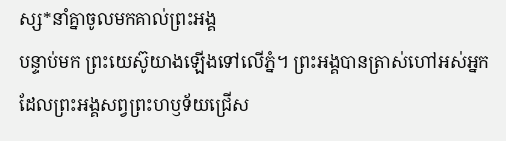ស្ស*នាំគ្នាចូលមកគាល់ព្រះអង្គ
បន្ទាប់មក ព្រះយេស៊ូយាងឡើងទៅលើភ្នំ។ ព្រះអង្គបានត្រាស់ហៅអស់អ្នកដែលព្រះអង្គសព្វព្រះហឫទ័យជ្រើស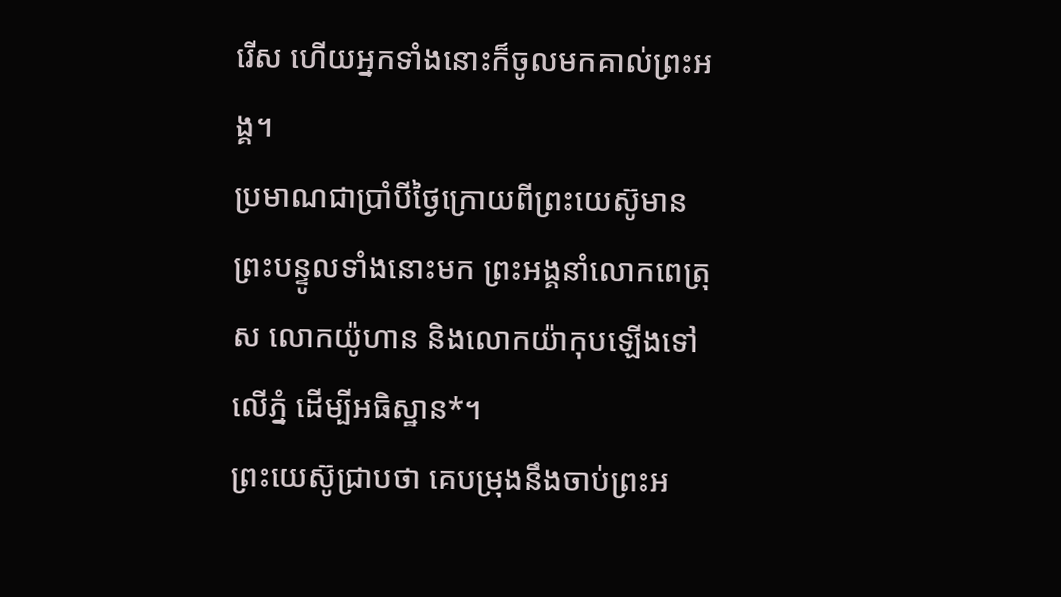រើស ហើយអ្នកទាំងនោះក៏ចូលមកគាល់ព្រះអង្គ។
ប្រមាណជាប្រាំបីថ្ងៃក្រោយពីព្រះយេស៊ូមានព្រះបន្ទូលទាំងនោះមក ព្រះអង្គនាំលោកពេត្រុស លោកយ៉ូហាន និងលោកយ៉ាកុបឡើងទៅលើភ្នំ ដើម្បីអធិស្ឋាន*។
ព្រះយេស៊ូជ្រាបថា គេបម្រុងនឹងចាប់ព្រះអ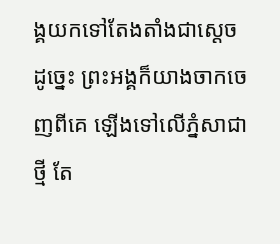ង្គយកទៅតែងតាំងជាស្ដេចដូច្នេះ ព្រះអង្គក៏យាងចាកចេញពីគេ ឡើងទៅលើភ្នំសាជាថ្មី តែ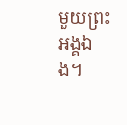មួយព្រះអង្គឯង។